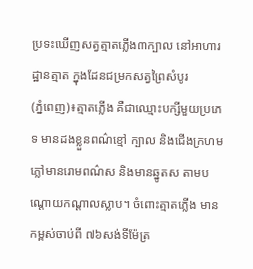ប្រទះឃើញសត្វត្មាតភ្លើង៣ក្បាល នៅអាហារដ្ឋានត្មាត ក្នុងដែនជម្រកសត្វព្រៃសំបូរ
(ភ្នំពេញ)៖ត្មាតភ្លើង គឺជាឈ្មោះបក្សីមួយប្រភេទ មានដងខ្លួនពណ៌ខ្មៅ ក្បាល និងជើងក្រហម ភ្លៅមានរោមពណ៌ស និងមានឆ្នូតស តាមបណ្ដោយកណ្ដាលស្លាប។ ចំពោះត្មាតភ្លើង មានកម្ពស់ចាប់ពី ៧៦សង់ទីម៉ែត្រ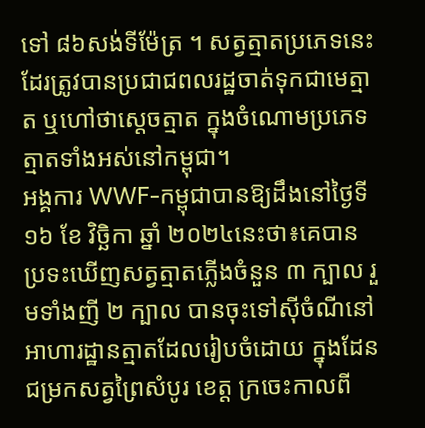ទៅ ៨៦សង់ទីម៉ែត្រ ។ សត្វត្មាតប្រភេទនេះដែរត្រូវបានប្រជាជពលរដ្ឋចាត់ទុកជាមេត្មាត ឬហៅថាស្តេចត្មាត ក្នុងចំណោមប្រភេទត្មាតទាំងអស់នៅកម្ពុជា។
អង្គការ WWF-កម្ពុជាបានឱ្យដឹងនៅថ្ងៃទី១៦ ខែ វិច្ឆិកា ឆ្នាំ ២០២៤នេះថា៖គេបានប្រទះឃើញសត្វត្មាតភ្លើងចំនួន ៣ ក្បាល រួមទាំងញី ២ ក្បាល បានចុះទៅស៊ីចំណីនៅអាហារដ្ឋានត្មាតដែលរៀបចំដោយ ក្នុងដែនជម្រកសត្វព្រៃសំបូរ ខេត្ត ក្រចេះកាលពី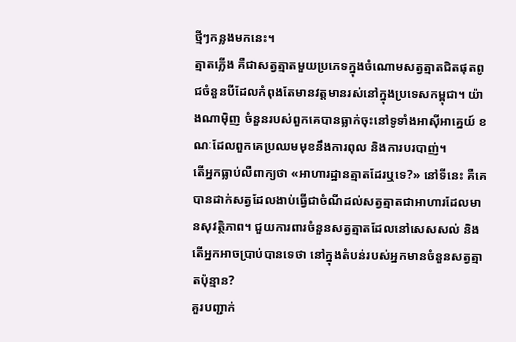ថ្មីៗកន្លងមកនេះ។
ត្មាតភ្លើង គឺជាសត្វត្មាតមួយប្រភេទក្នុងចំណោមសត្វត្មាតជិតផុតពូជចំនួនបីដែលកំពុងតែមានវត្តមានរស់នៅក្នុងប្រទេសកម្ពុជា។ យ៉ាងណាម៉ិញ ចំនួនរបស់ពួកគេបានធ្លាក់ចុះនៅទូទាំងអាស៊ីអាគ្នេយ៍ ខណៈដែលពួកគេប្រឈមមុខនឹងការពុល និងការបរបាញ់។
តើអ្នកធ្លាប់លឺពាក្យថា «អាហារដ្ឋានត្មាតដែរឬទេ?» នៅទីនេះ គឺគេបានដាក់សត្វដែលងាប់ធ្វើជាចំណីដល់សត្វត្មាតជាអាហារដែលមានសុវត្ថិភាព។ ជួយការពារចំនួនសត្វត្មាតដែលនៅសេសសល់ និងតើអ្នកអាចប្រាប់បានទេថា នៅក្នុងតំបន់របស់អ្នកមានចំនួនសត្វត្មាតប៉ុន្មាន?
គួរបញ្ជាក់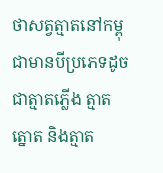ថាសត្វត្មាតនៅកម្ពុជាមានបីប្រភេទដូចជាត្មាតភ្លើង ត្មាតត្នោត និងត្មាត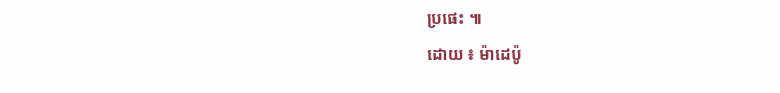ប្រផេះ ៕
ដោយ ៖ ម៉ាដេប៉ូ